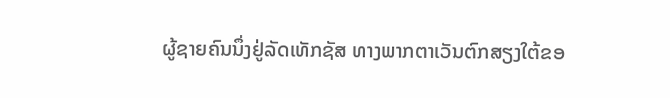ຜູ້ຊາຍຄົນນຶ່ງຢູ່ລັດເທັກຊັສ ທາງພາກຕາເວັນຕົກສຽງໃຕ້ຂອ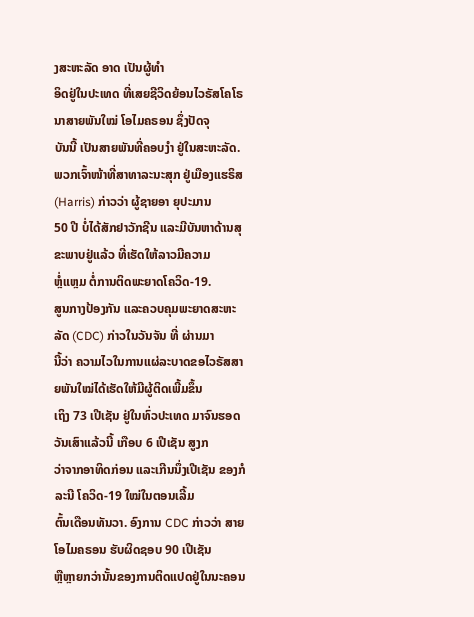ງສະຫະລັດ ອາດ ເປັນຜູ້ທຳ
ອິດຢູ່ໃນປະເທດ ທີ່ເສຍຊີວິດຍ້ອນໄວຣັສໂຄໂຣນາສາຍພັນໃໝ່ ໂອໄມຄຣອນ ຊຶ່ງປັດຈຸ
ບັນນີ້ ເປັນສາຍພັນທີ່ຄອບງໍາ ຢູ່ໃນສະຫະລັດ.
ພວກເຈົ້າໜ້າທີ່ສາທາລະນະສຸກ ຢູ່ເມືອງແຮຣິສ (Harris) ກ່າວວ່າ ຜູ້ຊາຍອາ ຍຸປະມານ
50 ປີ ບໍ່ໄດ້ສັກຢາວັກຊີນ ແລະມີບັນຫາດ້ານສຸຂະພາບຢູ່ແລ້ວ ທີ່ເຮັດໃຫ້ລາວມີຄວາມ
ຫຼໍ່ແຫຼມ ຕໍ່ການຕິດພະຍາດໂຄວິດ-19.
ສູນກາງປ້ອງກັນ ແລະຄວບຄຸມພະຍາດສະຫະລັດ (CDC) ກ່າວໃນວັນຈັນ ທີ່ ຜ່ານມາ
ນີ້ວ່າ ຄວາມໄວໃນການແຜ່ລະບາດຂອໄວຣັສສາຍພັນໃໝ່ໄດ້ເຮັດໃຫ້ມີຜູ້ຕິດເພີ້ມຂຶ້ນ
ເຖິງ 73 ເປີເຊັນ ຢູ່ໃນທົ່ວປະເທດ ມາຈົນຮອດວັນເສົາແລ້ວນີ້ ເກືອບ 6 ເປີເຊັນ ສູງກ
ວ່າຈາກອາທິດກ່ອນ ແລະເກີນນຶ່ງເປີເຊັນ ຂອງກໍລະນີ ໂຄວິດ-19 ໃໝ່ໃນຕອນເລີ້ມ
ຕົ້ນເດືອນທັນວາ. ອົງການ CDC ກ່າວວ່າ ສາຍໂອໄມຄຣອນ ຮັບຜິດຊອບ 90 ເປີເຊັນ
ຫຼືຫຼາຍກວ່ານັ້ນຂອງການຕິດແປດຢູ່ໃນນະຄອນ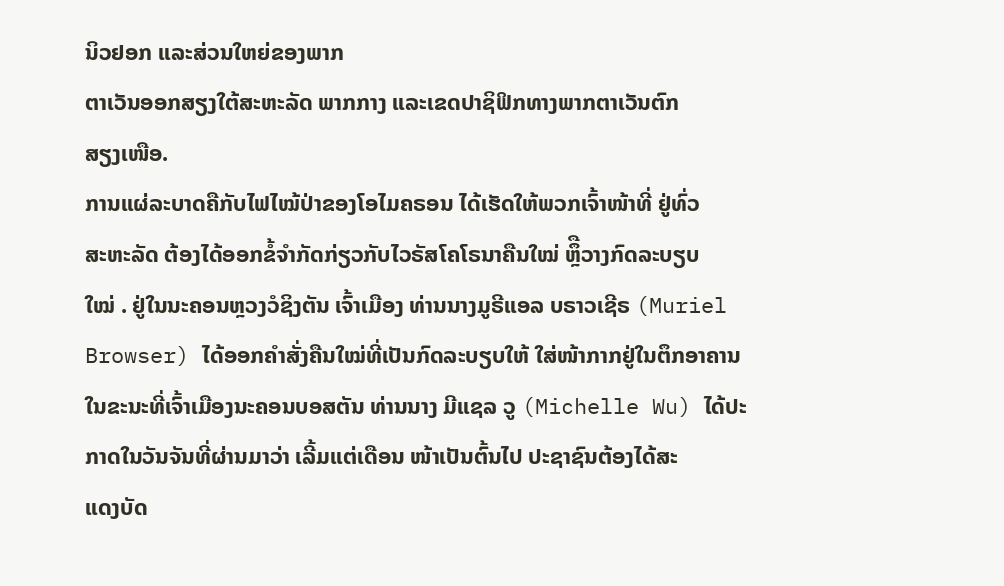ນິວຢອກ ແລະສ່ວນໃຫຍ່ຂອງພາກ
ຕາເວັນອອກສຽງໃຕ້ສະຫະລັດ ພາກກາງ ແລະເຂດປາຊິຟິກທາງພາກຕາເວັນຕົກ
ສຽງເໜືອ.
ການແຜ່ລະບາດຄືກັບໄຟໄໝ້ປ່າຂອງໂອໄມຄຣອນ ໄດ້ເຮັດໃຫ້ພວກເຈົ້າໜ້າທີ່ ຢູ່ທົ່ວ
ສະຫະລັດ ຕ້ອງໄດ້ອອກຂໍ້ຈຳກັດກ່ຽວກັບໄວຣັສໂຄໂຣນາຄືນໃໝ່ ຫຼຶືວາງກົດລະບຽບ
ໃໝ່ . ຢູ່ໃນນະຄອນຫຼວງວໍຊິງຕັນ ເຈົ້າເມືອງ ທ່ານນາງມູຣີແອລ ບຣາວເຊີຣ (Muriel
Browser) ໄດ້ອອກຄຳສັ່ງຄືນໃໝ່ທີ່ເປັນກົດລະບຽບໃຫ້ ໃສ່ໜ້າກາກຢູ່ໃນຕຶກອາຄານ
ໃນຂະນະທີ່ເຈົ້າເມືອງນະຄອນບອສຕັນ ທ່ານນາງ ມີແຊລ ວູ (Michelle Wu) ໄດ້ປະ
ກາດໃນວັນຈັນທີ່ຜ່ານມາວ່າ ເລີ້ມແຕ່ເດືອນ ໜ້າເປັນຕົ້ນໄປ ປະຊາຊົນຕ້ອງໄດ້ສະ
ແດງບັດ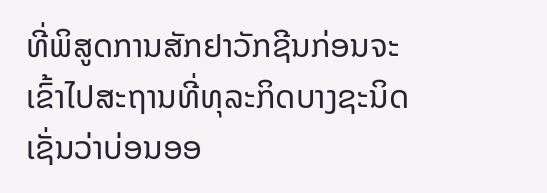ທີ່ພິສູດການສັກຢາວັກຊີນກ່ອນຈະເຂົ້າໄປສະຖານທີ່ທຸລະກິດບາງຊະນິດ
ເຊັ່ນວ່າບ່ອນອອ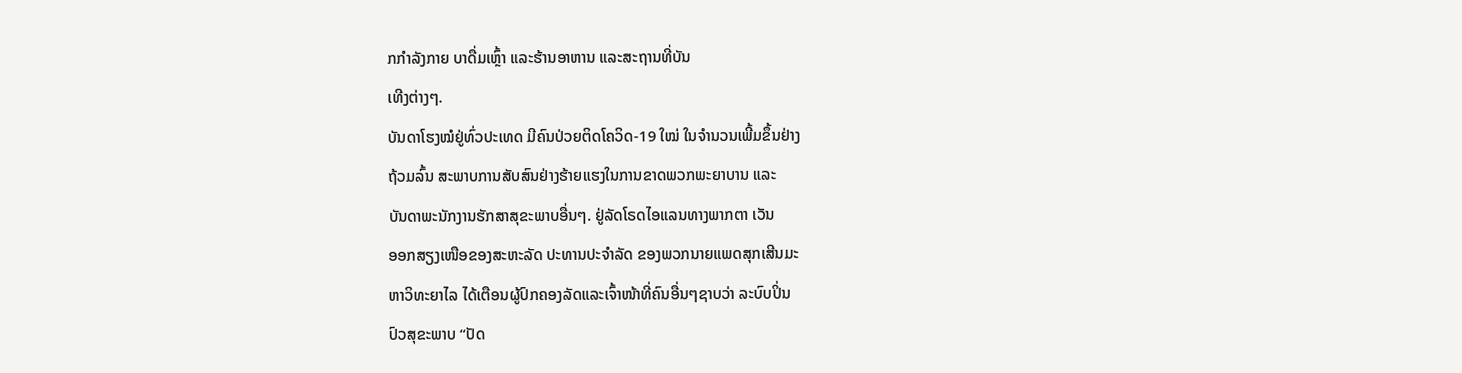ກກຳລັງກາຍ ບາດື່ມເຫຼົ້າ ແລະຮ້ານອາຫານ ແລະສະຖານທີ່ບັນ
ເທີງຕ່າງໆ.
ບັນດາໂຮງໝໍຢູ່ທົ່ວປະເທດ ມີຄົນປ່ວຍຕິດໂຄວິດ-19 ໃໝ່ ໃນຈຳນວນເພີ້ມຂຶ້ນຢ່າງ
ຖ້ວມລົ້ນ ສະພາບການສັບສົນຢ່າງຮ້າຍແຮງໃນການຂາດພວກພະຍາບານ ແລະ
ບັນດາພະນັກງານຮັກສາສຸຂະພາບອື່ນໆ. ຢູ່ລັດໂຣດໄອແລນທາງພາກຕາ ເວັນ
ອອກສຽງເໜືອຂອງສະຫະລັດ ປະທານປະຈຳລັດ ຂອງພວກນາຍແພດສຸກເສີນມະ
ຫາວິທະຍາໄລ ໄດ້ເຕືອນຜູ້ປົກຄອງລັດແລະເຈົ້າໜ້າທີ່ຄົນອື່ນໆຊາບວ່າ ລະບົບປິ່ນ
ປົວສຸຂະພາບ “ປັດ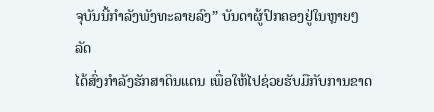ຈຸບັນນີ້ກຳລັງພັງທະລາຍລົງ” ບັນດາຜູ້ປົກຄອງຢູ່ໃນຫຼາຍໆລັດ
ໄດ້ສົ່ງກຳລັງຮັກສາດິນແດນ ເພື່ອໃຫ້ໄປຊ່ວຍຮັບມືກັບການຂາດ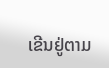ເຂີນຢູ່ຕາມ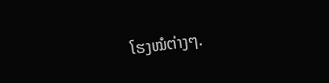ໂຮງໝໍຕ່າງໆ.